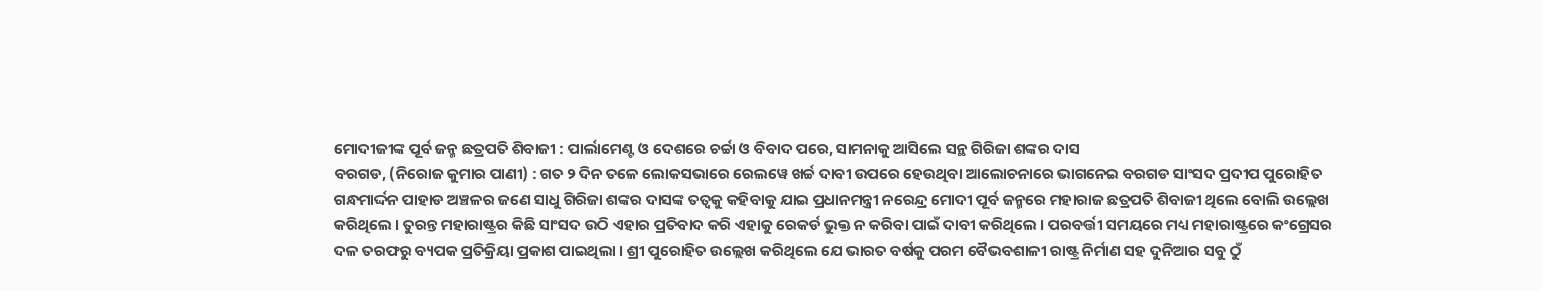ମୋଦୀଜୀଙ୍କ ପୂର୍ବ ଜନ୍ମ ଛତ୍ରପତି ଶିବାଜୀ : ପାର୍ଲାମେଣ୍ଟ ଓ ଦେଶରେ ଚର୍ଚ୍ଚା ଓ ବିବାଦ ପରେ, ସାମନାକୁ ଆସିଲେ ସନ୍ଥ ଗିରିଜା ଶଙ୍କର ଦାସ
ବରଗଡ, (ନିରୋଜ କୁମାର ପାଣୀ) : ଗତ ୨ ଦିନ ତଳେ ଲୋକସଭାରେ ରେଲୱେ ଖର୍ଚ୍ଚ ଦାବୀ ଉପରେ ହେଉଥିବା ଆଲୋଚନାରେ ଭାଗନେଇ ବରଗଡ ସାଂସଦ ପ୍ରଦୀପ ପୁରୋହିତ ଗନ୍ଧମାର୍ଦ୍ଦନ ପାହାଡ ଅଞ୍ଚଳର ଜଣେ ସାଧୁ ଗିରିଜା ଶଙ୍କର ଦାସଙ୍କ ତତ୍ୱକୁ କହିବାକୁ ଯାଇ ପ୍ରଧାନମନ୍ତ୍ରୀ ନରେନ୍ଦ୍ର ମୋଦୀ ପୂର୍ବ ଜନ୍ମରେ ମହାରାଜ ଛତ୍ରପତି ଶିବାଜୀ ଥିଲେ ବୋଲି ଉଲ୍ଲେଖ କରିଥିଲେ । ତୁରନ୍ତ ମହାରାଷ୍ଟ୍ରର କିଛି ସାଂସଦ ଉଠି ଏହାର ପ୍ରତିବାଦ କରି ଏହାକୁ ରେକର୍ଡ ଭୁକ୍ତ ନ କରିବା ପାଇଁ ଦାବୀ କରିଥିଲେ । ପରବର୍ତ୍ତୀ ସମୟରେ ମଧ୍ୟ ମହାରାଷ୍ଟ୍ରରେ କଂଗ୍ରେସର ଦଳ ତରଫରୁ ବ୍ୟପକ ପ୍ରତିକ୍ରିୟା ପ୍ରକାଶ ପାଇଥିଲା । ଶ୍ରୀ ପୁରୋହିତ ଉଲ୍ଲେଖ କରିଥିଲେ ଯେ ଭାରତ ବର୍ଷକୁ ପରମ ବୈଭବଶାଳୀ ରାଷ୍ଟ୍ର ନିର୍ମାଣ ସହ ଦୁନିଆର ସବୁ ଠୁଁ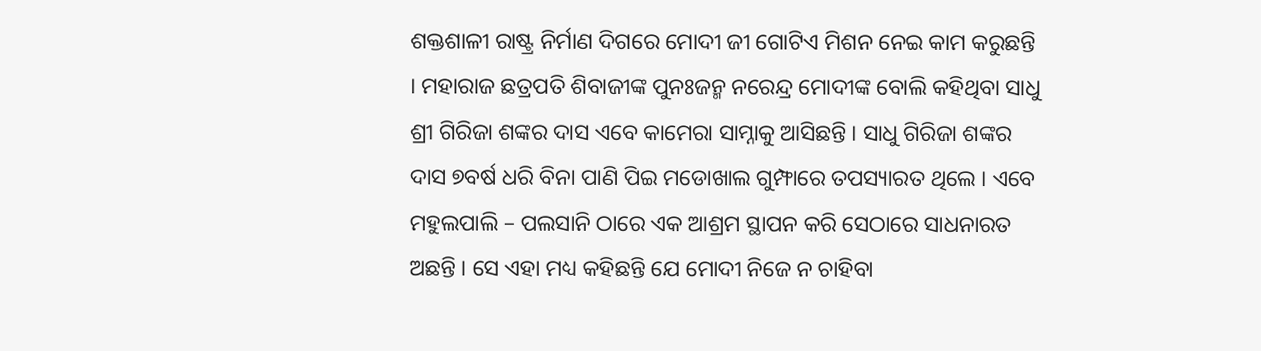ଶକ୍ତଶାଳୀ ରାଷ୍ଟ୍ର ନିର୍ମାଣ ଦିଗରେ ମୋଦୀ ଜୀ ଗୋଟିଏ ମିଶନ ନେଇ କାମ କରୁଛନ୍ତି । ମହାରାଜ ଛତ୍ରପତି ଶିବାଜୀଙ୍କ ପୁନଃଜନ୍ମ ନରେନ୍ଦ୍ର ମୋଦୀଙ୍କ ବୋଲି କହିଥିବା ସାଧୁ ଶ୍ରୀ ଗିରିଜା ଶଙ୍କର ଦାସ ଏବେ କାମେରା ସାମ୍ନାକୁ ଆସିଛନ୍ତି । ସାଧୁ ଗିରିଜା ଶଙ୍କର ଦାସ ୭ବର୍ଷ ଧରି ବିନା ପାଣି ପିଇ ମଡୋଖାଲ ଗୁମ୍ଫାରେ ତପସ୍ୟାରତ ଥିଲେ । ଏବେ ମହୁଲପାଲି – ପଲସାନି ଠାରେ ଏକ ଆଶ୍ରମ ସ୍ଥାପନ କରି ସେଠାରେ ସାଧନାରତ ଅଛନ୍ତି । ସେ ଏହା ମଧ୍ୟ କହିଛନ୍ତି ଯେ ମୋଦୀ ନିଜେ ନ ଚାହିବା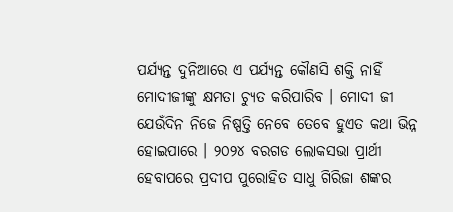ପର୍ଯ୍ୟନ୍ତ ଦୁନିଆରେ ଏ ପର୍ଯ୍ୟନ୍ତ କୌଣସି ଶକ୍ତି ନାହିଁ ମୋଦୀଜୀଙ୍କୁ କ୍ଷମତା ଚ୍ୟୁତ କରିପାରିବ । ମୋଦୀ ଜୀ ଯେଉଁଦିନ ନିଜେ ନିଷ୍ପତ୍ତି ନେବେ ତେବେ ହୁଏତ କଥା ଭିନ୍ନ ହୋଇପାରେ । ୨୦୨୪ ବରଗଡ ଲୋକସଭା ପ୍ରାର୍ଥୀ ହେବାପରେ ପ୍ରଦୀପ ପୁରୋହିତ ସାଧୁ ଗିରିଜା ଶଙ୍କର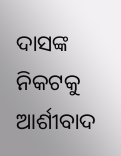ଦାସଙ୍କ ନିକଟକୁ ଆର୍ଶୀବାଦ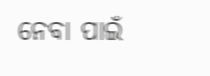ନେବା ପାଇଁ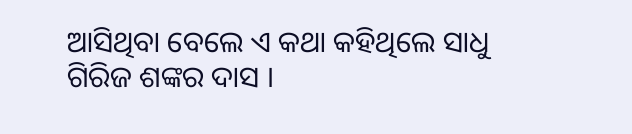ଆସିଥିବା ବେଲେ ଏ କଥା କହିଥିଲେ ସାଧୁ ଗିରିଜ ଶଙ୍କର ଦାସ ।